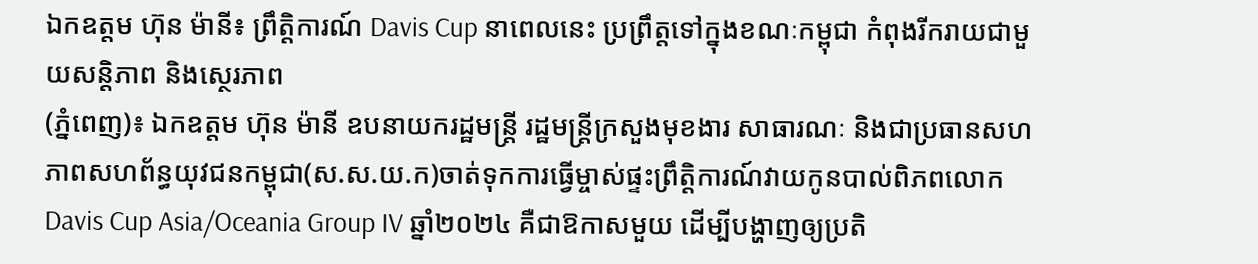ឯកឧត្តម ហ៊ុន ម៉ានី៖ ព្រឹត្តិការណ៍ Davis Cup នាពេលនេះ ប្រព្រឹត្តទៅក្នុងខណៈកម្ពុជា កំពុងរីករាយជាមួយសន្ដិភាព និងស្ថេរភាព
(ភ្នំពេញ)៖ ឯកឧត្តម ហ៊ុន ម៉ានី ឧបនាយករដ្ឋមន្ដ្រី រដ្ឋមន្ដ្រីក្រសួងមុខងារ សាធារណៈ និងជាប្រធានសហភាពសហព័ន្ធយុវជនកម្ពុជា(ស.ស.យ.ក)ចាត់ទុកការធ្វើម្ចាស់ផ្ទះព្រឹត្តិការណ៍វាយកូនបាល់ពិភពលោក Davis Cup Asia/Oceania Group IV ឆ្នាំ២០២៤ គឺជាឱកាសមួយ ដើម្បីបង្ហាញឲ្យប្រតិ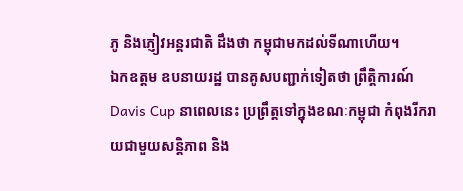ភូ និងភ្ញៀវអន្ដរជាតិ ដឹងថា កម្ពុជាមកដល់ទីណាហើយ។
ឯកឧត្តម ឧបនាយរដ្ឋ បានគូសបញ្ជាក់ទៀតថា ព្រឹត្តិការណ៍ Davis Cup នាពេលនេះ ប្រព្រឹត្តទៅក្នុងខណៈកម្ពុជា កំពុងរីករាយជាមួយសន្ដិភាព និង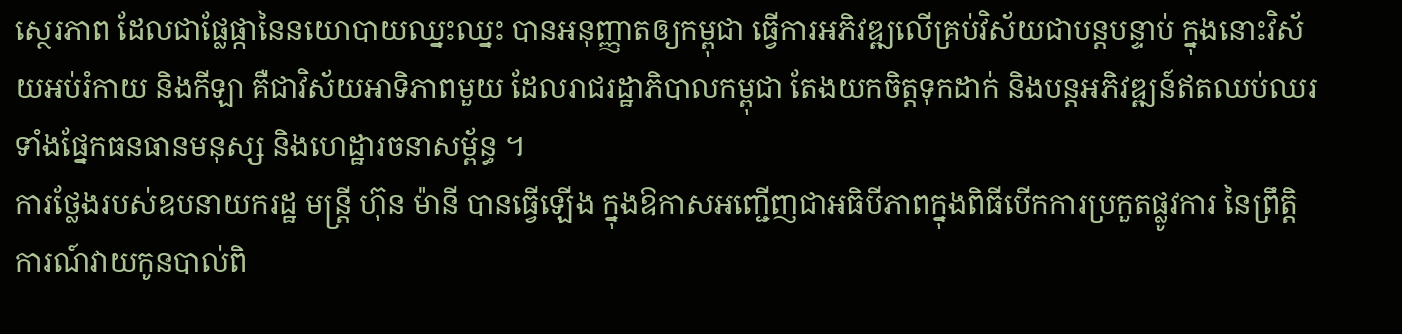ស្ថេរភាព ដែលជាផ្លែផ្កានៃនយោបាយឈ្នះឈ្នះ បានអនុញ្ញាតឲ្យកម្ពុជា ធ្វើការអភិវឌ្ឍលើគ្រប់វិស័យជាបន្ដបន្ទាប់ ក្នុងនោះវិស័យអប់រំកាយ និងកីឡា គឺជាវិស័យអាទិភាពមួយ ដែលរាជរដ្ឋាភិបាលកម្ពុជា តែងយកចិត្តទុកដាក់ និងបន្ដអភិវឌ្ឍន៍ឥតឈប់ឈរ ទាំងផ្នែកធនធានមនុស្ស និងហេដ្ឋារចនាសម្ព័ន្ធ ។
ការថ្លែងរបស់ឧបនាយករដ្ឋ មន្រ្តី ហ៊ុន ម៉ានី បានធ្វើឡើង ក្នុងឱកាសអញ្ជើញជាអធិបីភាពក្នុងពិធីបើកការប្រកួតផ្លូវការ នៃព្រឹត្តិការណ៍វាយកូនបាល់ពិ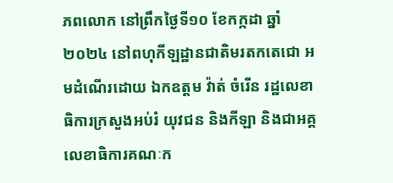ភពលោក នៅព្រឹកថ្ងៃទី១០ ខែកក្កដា ឆ្នាំ២០២៤ នៅពហុកីឡដ្ឋានជាតិមរតកតេជោ អមដំណើរដោយ ឯកឧត្តម វ៉ាត់ ចំរើន រដ្ឋលេខាធិការក្រសួងអប់រំ យុវជន និងកីឡា និងជាអគ្គលេខាធិការគណៈក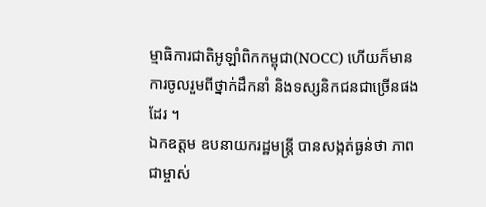ម្មាធិការជាតិអូឡាំពិកកម្ពុជា(NOCC) ហើយក៏មានការចូលរួមពីថ្នាក់ដឹកនាំ និងទស្សនិកជនជាច្រើនផងដែរ ។
ឯកឧត្តម ឧបនាយករដ្ឋមន្ដ្រី បានសង្កត់ធ្ងន់ថា ភាពជាម្ចាស់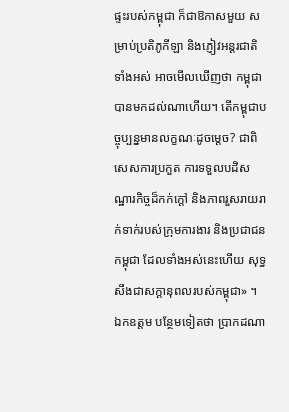ផ្ទះរបស់កម្ពុជា ក៏ជាឱកាសមួយ សម្រាប់ប្រតិភូកីឡា និងភ្ញៀវអន្ដរជាតិទាំងអស់ អាចមើលឃើញថា កម្ពុជាបានមកដល់ណាហើយ។ តើកម្ពុជាបច្ចុប្បន្នមានលក្ខណៈដូចម្ដេច? ជាពិសេសការប្រកួត ការទទួលបដិសណ្ឋារកិច្ចដ៏កក់ក្ដៅ និងភាពរួសរាយរាក់ទាក់របស់ក្រុមការងារ និងប្រជាជនកម្ពុជា ដែលទាំងអស់នេះហើយ សុទ្ធសឹងជាសក្ដានុពលរបស់កម្ពុជា» ។
ឯកឧត្តម បន្ថែមទៀតថា ប្រាកដណា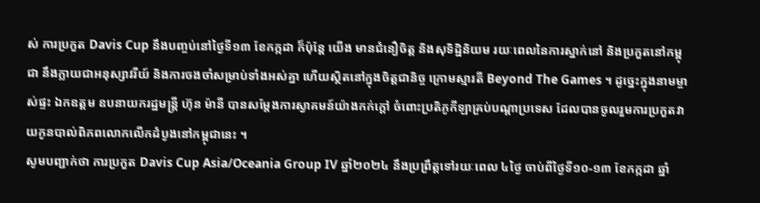ស់ ការប្រកួត Davis Cup នឹងបញ្ចប់នៅថ្ងៃទី១៣ ខែកក្កដា ក៏ប៉ុន្ដែ យើង មានជំនឿចិត្ត និងសុទិដ្ឋិនិយម រយៈពេលនៃការស្នាក់នៅ និងប្រកួតនៅកម្ពុជា នឹងក្លាយជាអនុស្សាវរីយ៍ និងការចងចាំសម្រាប់ទាំងអស់គ្នា ហើយស្ថិតនៅក្នុងចិត្តជានិច្ច ក្រោមស្មារតី Beyond The Games ។ ដូច្នេះក្នុងនាមម្ចាស់ផ្ទះ ឯកឧត្តម ឧបនាយករដ្ឋមន្ដ្រី ហ៊ុន ម៉ានី បានសម្ដែងការស្វាគមន៍យ៉ាងកក់ក្ដៅ ចំពោះប្រតិភូកីឡាគ្រប់បណ្ដាប្រទេស ដែលបានចូលរួមការប្រកួតវាយកូនបាល់ពិភពលោកលើកដំបូងនៅកម្ពុជានេះ ។
សូមបញ្ជាក់ថា ការប្រកួត Davis Cup Asia/Oceania Group IV ឆ្នាំ២០២៤ នឹងប្រព្រឹត្តទៅរយៈពេល ៤ថ្ងៃ ចាប់ពីថ្ងៃទី១០-១៣ ខែកក្កដា ឆ្នាំ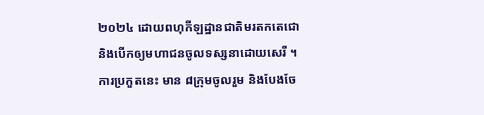២០២៤ ដោយពហុកីឡដ្ឋានជាតិមរតកតេជោ និងបើកឲ្យមហាជនចូលទស្សនាដោយសេរី ។ ការប្រកួតនេះ មាន ៨ក្រុមចូលរួម និងបែងចែ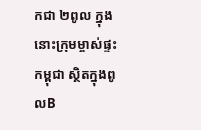កជា ២ពូល ក្នុងនោះក្រុមម្ចាស់ផ្ទះកម្ពុជា ស្ថិតក្នុងពូលB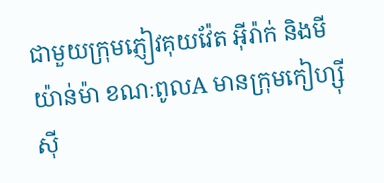ជាមួយក្រុមភ្ញៀវគុយវ៉ែត អ៊ីរ៉ាក់ និងមីយ៉ាន់ម៉ា ខណៈពូលA មានក្រុមកៀហ្ស៊ីស៊ី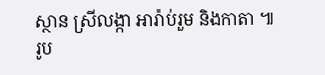ស្ថាន ស្រីលង្កា អារ៉ាប់រួម និងកាតា ៕
រូប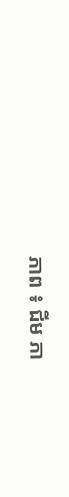ភាព ៖ ជីម ភា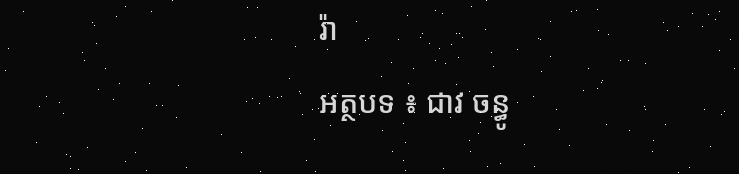រ៉ា
អត្ថបទ ៖ ជាវ ចន្ធូ